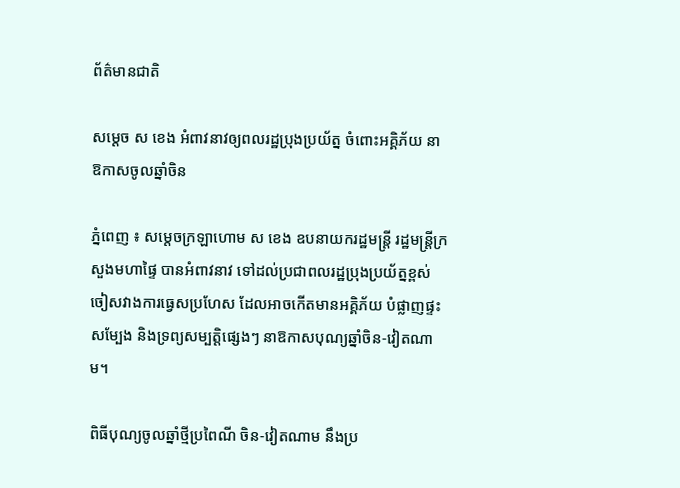ព័ត៌មានជាតិ

សម្ដេច ស ខេង អំពាវនាវឲ្យពលរដ្ឋប្រុងប្រយ័ត្ន ចំពោះអគ្គិភ័យ នាឱកាសចូលឆ្នាំចិន

ភ្នំពេញ ៖ សម្ដេចក្រឡាហោម ស ខេង ឧបនាយករដ្ឋមន្ដ្រី រដ្ឋមន្ដ្រីក្រសួងមហាផ្ទៃ បានអំពាវនាវ ទៅដល់ប្រជាពលរដ្ឋប្រុងប្រយ័ត្នខ្ពស់ ចៀសវាងការធ្វេសប្រហែស ដែលអាចកើតមានអគ្គិភ័យ បំផ្លាញផ្ទះសម្បែង និងទ្រព្យសម្បត្តិផ្សេងៗ នាឱកាសបុណ្យឆ្នាំចិន-វៀតណាម។

ពិធីបុណ្យចូលឆ្នាំថ្មីប្រពៃណី ចិន-វៀតណាម នឹងប្រ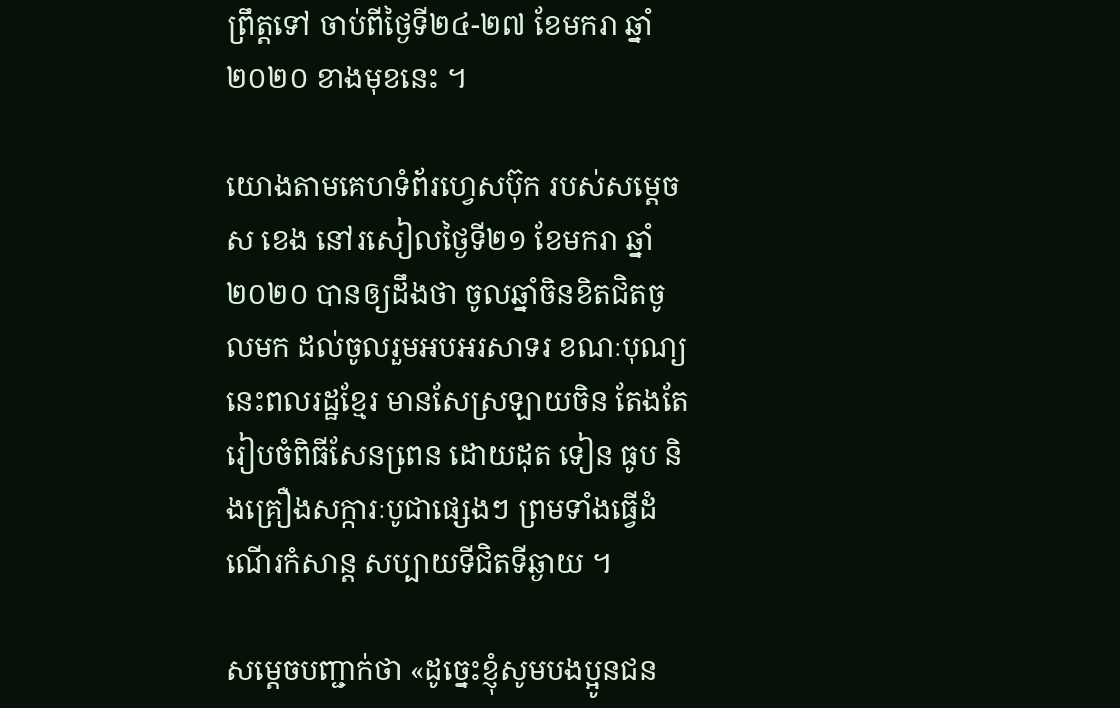ព្រឹត្តទៅ ចាប់ពីថ្ងៃទី២៤-២៧ ខែមករា ឆ្នាំ ២០២០ ខាងមុខនេះ ។

យោងតាមគេហទំព័រហ្វេសប៊ុក របស់សម្ដេច ស ខេង នៅរសៀលថ្ងៃទី២១ ខែមករា ឆ្នាំ២០២០ បានឲ្យដឹងថា ចូលឆ្នាំចិនខិតជិតចូលមក ដល់ចូលរួមអបអរសាទរ ខណៈបុណ្យនេះពលរដ្ឋខ្មែរ មានសែស្រឡាយចិន តែងតែរៀបចំពិធីសែនពេ្រន ដោយដុត ទៀន ធូប និងគ្រឿងសក្ការៈបូជាផ្សេងៗ ព្រមទាំងធ្វើដំណើរកំសាន្ត សប្បាយទីជិតទីឆ្ងាយ ។

សម្ដេចបញ្ជាក់ថា «ដូច្នេះខ្ញុំសូមបងប្អូនជន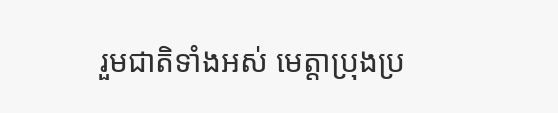រួមជាតិទាំងអស់ មេត្តាប្រុងប្រ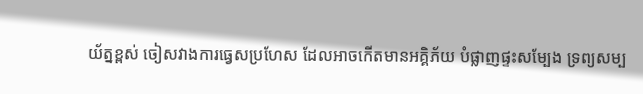យ័ត្នខ្ពស់ ចៀសវាងការធ្វេសប្រហែស ដែលអាចកើតមានអគ្គិភ័យ បំផ្លាញផ្ទះសម្បែង ទ្រព្យសម្ប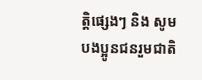ត្តិផ្សេងៗ និង សូមបងប្អូនជនរួមជាតិ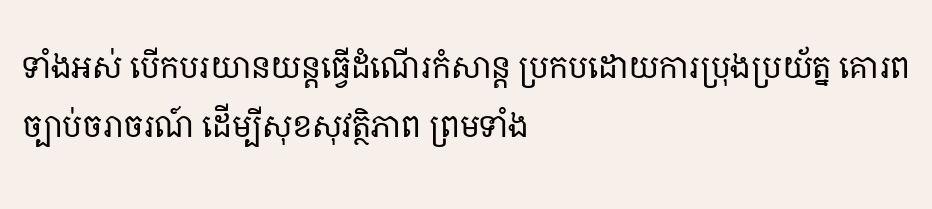ទាំងអស់ បើកបរយានយន្តធ្វើដំណើរកំសាន្ត ប្រកបដោយការប្រុងប្រយ័ត្ន គោរពច្បាប់ចរាចរណ៍ ដើម្បីសុខសុវត្ថិភាព ព្រមទាំង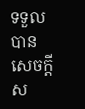ទទួលបានសេចក្តីស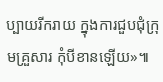ប្បាយរីករាយ ក្នុងការជួបជុំក្រុមគ្រួសារ កុំបីខានឡើយ»៕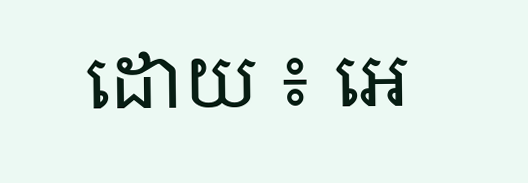ដោយ ៖ អេ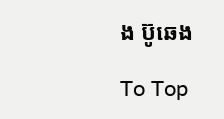ង ប៊ូឆេង

To Top